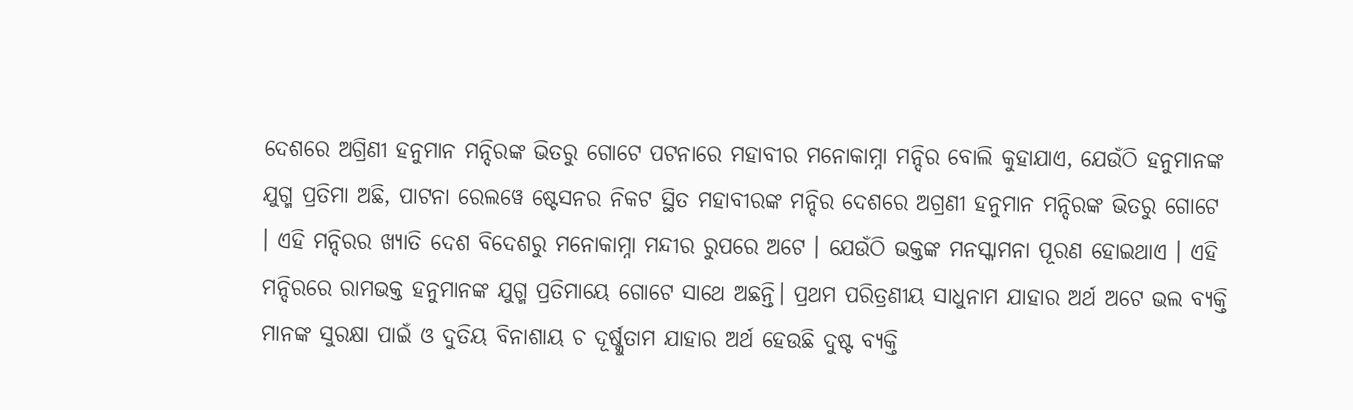ଦେଶରେ ଅଗ୍ରିଣୀ ହନୁମାନ ମନ୍ଦିରଙ୍କ ଭିତରୁ ଗୋଟେ ପଟନାରେ ମହାବୀର ମନୋକାମ୍ନା ମନ୍ଦିର ବୋଲି କୁହାଯାଏ, ଯେଉଁଠି ହନୁମାନଙ୍କ ଯୁଗ୍ମ ପ୍ରତିମା ଅଛି, ପାଟନା ରେଲୱେ ଷ୍ଟେସନର ନିକଟ ସ୍ଥିତ ମହାବୀରଙ୍କ ମନ୍ଦିର ଦେଶରେ ଅଗ୍ରଣୀ ହନୁମାନ ମନ୍ଦିରଙ୍କ ଭିତରୁ ଗୋଟେ । ଏହି ମନ୍ଦିରର ଖ୍ୟାତି ଦେଶ ବିଦେଶରୁ ମନୋକାମ୍ନା ମନ୍ଦୀର ରୁପରେ ଅଟେ । ଯେଉଁଠି ଭକ୍ତଙ୍କ ମନସ୍କାମନା ପୂରଣ ହୋଇଥାଏ । ଏହି ମନ୍ଦିରରେ ରାମଭକ୍ତ ହନୁମାନଙ୍କ ଯୁଗ୍ମ ପ୍ରତିମାୟେ ଗୋଟେ ସାଥେ ଅଛନ୍ତି। ପ୍ରଥମ ପରିତ୍ରଣୀୟ ସାଧୁନାମ ଯାହାର ଅର୍ଥ ଅଟେ ଭଲ ବ୍ୟକ୍ତି ମାନଙ୍କ ସୁରକ୍ଷା ପାଇଁ ଓ ଦୁତିୟ ବିନାଶାୟ ଚ ଦୂର୍ଷ୍କୁତାମ ଯାହାର ଅର୍ଥ ହେଉଛି ଦୁଷ୍ଟ ବ୍ୟକ୍ତି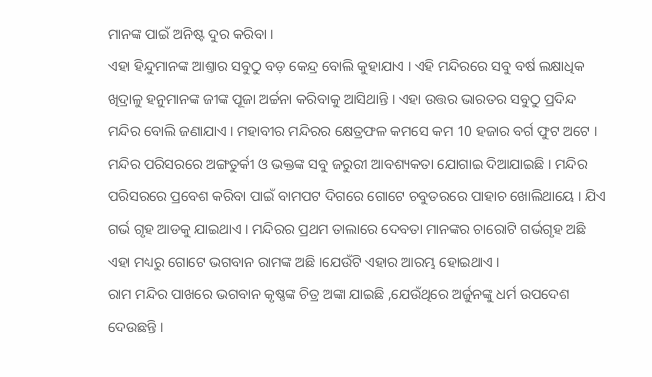ମାନଙ୍କ ପାଇଁ ଅନିଷ୍ଟ ଦୁର କରିବା ।
ଏହା ହିନ୍ଦୁମାନଙ୍କ ଆଶ୍ତାର ସବୁଠୁ ବଡ଼ କେନ୍ଦ୍ର ବୋଲି କୁହାଯାଏ । ଏହି ମନ୍ଦିରରେ ସବୁ ବର୍ଷ ଲକ୍ଷାଧିକ ଖିଦ୍ରାଳୁ ହନୁମାନଙ୍କ ଜୀଙ୍କ ପୂଜା ଅର୍ଚ୍ଚନା କରିବାକୁ ଆସିଥାନ୍ତି । ଏହା ଉତ୍ତର ଭାରତର ସବୁଠୁ ପ୍ରଦିନ୍ଦ ମନ୍ଦିର ବୋଲି ଜଣାଯାଏ । ମହାବୀର ମନ୍ଦିରର କ୍ଷେତ୍ରଫଳ କମସେ କମ 10 ହଜାର ବର୍ଗ ଫୁଟ ଅଟେ ।
ମନ୍ଦିର ପରିସରରେ ଅଙ୍ଗତୁର୍କୀ ଓ ଭକ୍ତଙ୍କ ସବୁ ଜରୁରୀ ଆବଶ୍ୟକତା ଯୋଗାଇ ଦିଆଯାଇଛି । ମନ୍ଦିର ପରିସରରେ ପ୍ରବେଶ କରିବା ପାଇଁ ବାମପଟ ଦିଗରେ ଗୋଟେ ଚବୁତରରେ ପାହାଚ ଖୋଲିଥାୟେ । ଯିଏ ଗର୍ଭ ଗୃହ ଆଡକୁ ଯାଇଥାଏ । ମନ୍ଦିରର ପ୍ରଥମ ତାଲାରେ ଦେବତା ମାନଙ୍କର ଚାରୋଟି ଗର୍ଭଗୃହ ଅଛି ଏହା ମଧ୍ୟରୁ ଗୋଟେ ଭଗବାନ ରାମଙ୍କ ଅଛି ।ଯେଉଁଟି ଏହାର ଆରମ୍ଭ ହୋଇଥାଏ ।
ରାମ ମନ୍ଦିର ପାଖରେ ଭଗବାନ କୃଷ୍ଣଙ୍କ ଚିତ୍ର ଅଙ୍କା ଯାଇଛି ,ଯେଉଁଥିରେ ଅର୍ଜୁନଙ୍କୁ ଧର୍ମ ଉପଦେଶ ଦେଉଛନ୍ତି ।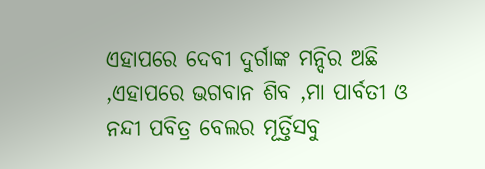ଏହାପରେ ଦେବୀ ଦୁର୍ଗାଙ୍କ ମନ୍ଦିର ଅଛି ,ଏହାପରେ ଭଗବାନ ଶିବ ,ମା ପାର୍ବତୀ ଓ ନନ୍ଦୀ ପବିତ୍ର ବେଲର ମୂର୍ତ୍ତିସବୁ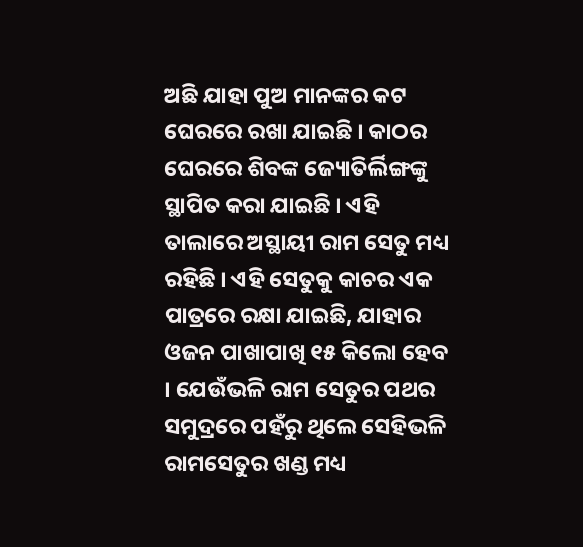ଅଛି ଯାହା ପୁଅ ମାନଙ୍କର କଟ ଘେରରେ ରଖା ଯାଇଛି । କାଠର ଘେରରେ ଶିବଙ୍କ ଜ୍ୟୋତିର୍ଲିଙ୍ଗଙ୍କୁ ସ୍ଥାପିତ କରା ଯାଇଛି । ଏହି ତାଲାରେ ଅସ୍ଥାୟୀ ରାମ ସେତୁ ମଧ୍ୟ ରହିଛି । ଏହି ସେତୁକୁ କାଚର ଏକ ପାତ୍ରରେ ରକ୍ଷା ଯାଇଛି, ଯାହାର ଓଜନ ପାଖାପାଖି ୧୫ କିଲୋ ହେବ । ଯେଉଁଭଳି ରାମ ସେତୁର ପଥର ସମୁଦ୍ରରେ ପହଁରୁ ଥିଲେ ସେହିଭଳି ରାମସେତୁର ଖଣ୍ଡ ମଧ୍ୟ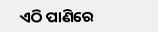ଏଠି ପାଣିରେ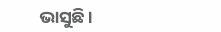ଭାସୁଛି ।